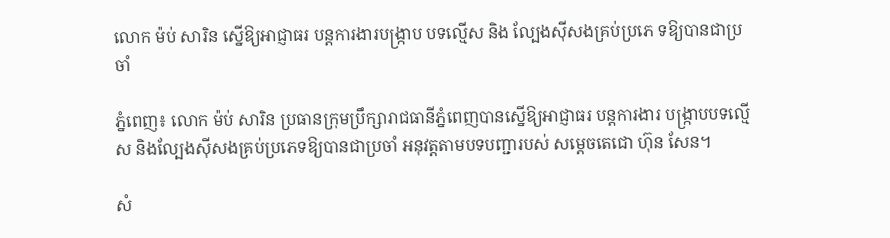លោក ម៉ប់ សារិន ស្នើឱ្យអាជ្ញាធរ បន្ដការងារបង្ក្រាប បទល្មើស និង ល្បែងស៊ីសងគ្រប់ប្រភេ ទឱ្យបានជាប្រចាំ

ភ្នំពេញ៖ លោក ម៉ប់ សារិន ប្រធានក្រុមប្រឹក្សារាជធានីភ្នំពេញបានស្នើឱ្យអាជ្ញាធរ បន្ដការងារ បង្ក្រាបបទល្មើស និងល្បែងស៊ីសងគ្រប់ប្រភេទឱ្យបានជាប្រចាំ អនុវត្តតាមបទបញ្ជារបស់ សម្តេចតេជោ ហ៊ុន សែន។

សំ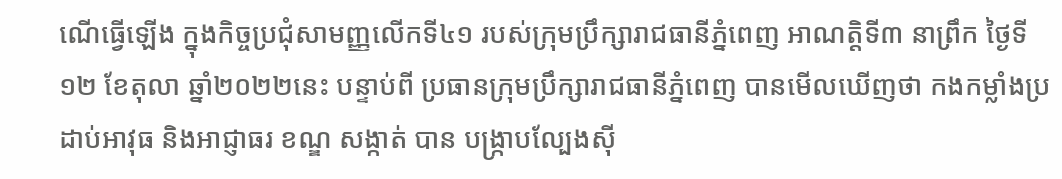ណើធ្វើឡើង ក្នុងកិច្ចប្រជុំសាមញ្ញលើកទី៤១ របស់ក្រុមប្រឹក្សារាជធានីភ្នំពេញ អាណត្តិទី៣ នាព្រឹក ថ្ងៃទី១២ ខែតុលា ឆ្នាំ២០២២នេះ បន្ទាប់ពី ប្រធានក្រុមប្រឹក្សារាជធានីភ្នំពេញ បានមើលឃើញថា កងកម្លាំងប្រដាប់អាវុធ និងអាជ្ញាធរ ខណ្ឌ សង្កាត់ បាន បង្ក្រាបល្បែងស៊ី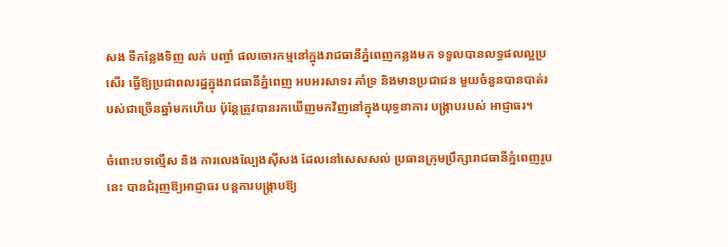សង ទីកន្លែងទិញ លក់ បញ្ចាំ ផលចោរកម្មនៅក្នុងរាជធានីភ្នំពេញកន្លងមក ទទួលបានលទ្ធផលល្អប្រសើរ ធ្វើឱ្យប្រជាពលរដ្ឋក្នុងរាជធានីភ្នំពេញ អបអរសាទរ គាំទ្រ និងមានប្រជាជន មួយចំនួនបានបាត់របស់ជាច្រើនឆ្នាំមកហើយ ប៉ុន្តែត្រូវបានរកឃើញមកវិញនៅក្នុងយុទ្ធនាការ បង្ក្រាបរបស់ អាជ្ញាធរ។

ចំពោះបទល្មើស និង ការលេងល្បែងស៊ីសង ដែលនៅសេសសល់ ប្រធានក្រុមប្រឹក្សារាជធានីភ្នំពេញរូបនេះ បានជំរុញឱ្យអាជ្ញាធរ បន្តការបង្ក្រាបឱ្យ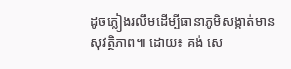ដូចភ្លៀងរលឹមដើម្បីធានាភូមិសង្កាត់មានសុវត្ថិភាព៕ ដោយ៖ គង់ សេ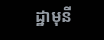ដ្ឋាមុនី